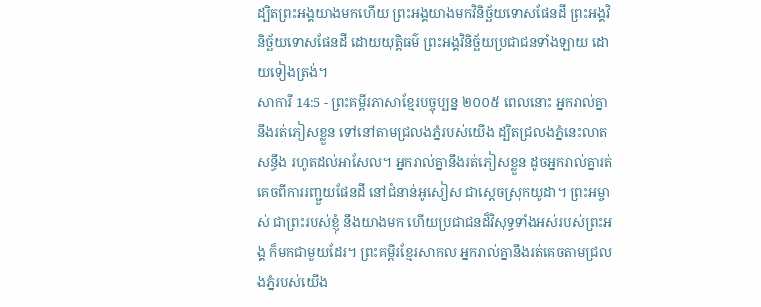ដ្បិតព្រះអង្គយាងមកហើយ ព្រះអង្គយាងមកវិនិច្ឆ័យទោសផែនដី ព្រះអង្គវិនិច្ឆ័យទោសផែនដី ដោយយុត្តិធម៌ ព្រះអង្គវិនិច្ឆ័យប្រជាជនទាំងឡាយ ដោយទៀងត្រង់។
សាការី 14:5 - ព្រះគម្ពីរភាសាខ្មែរបច្ចុប្បន្ន ២០០៥ ពេលនោះ អ្នករាល់គ្នានឹងរត់ភៀសខ្លួន ទៅនៅតាមជ្រលងភ្នំរបស់យើង ដ្បិតជ្រលងភ្នំនេះលាតសន្ធឹង រហូតដល់អាសែល។ អ្នករាល់គ្នានឹងរត់ភៀសខ្លួន ដូចអ្នករាល់គ្នារត់គេចពីការរញ្ជួយផែនដី នៅជំនាន់អូសៀស ជាស្ដេចស្រុកយូដា។ ព្រះអម្ចាស់ ជាព្រះរបស់ខ្ញុំ នឹងយាងមក ហើយប្រជាជនដ៏វិសុទ្ធទាំងអស់របស់ព្រះអង្គ ក៏មកជាមួយដែរ។ ព្រះគម្ពីរខ្មែរសាកល អ្នករាល់គ្នានឹងរត់គេចតាមជ្រលងភ្នំរបស់យើង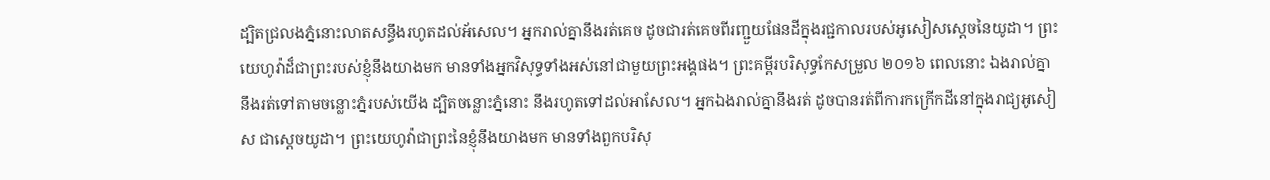ដ្បិតជ្រលងភ្នំនោះលាតសន្ធឹងរហូតដល់អ័សេល។ អ្នករាល់គ្នានឹងរត់គេច ដូចជារត់គេចពីរញ្ជួយផែនដីក្នុងរជ្ជកាលរបស់អូសៀសស្ដេចនៃយូដា។ ព្រះយេហូវ៉ាដ៏ជាព្រះរបស់ខ្ញុំនឹងយាងមក មានទាំងអ្នកវិសុទ្ធទាំងអស់នៅជាមួយព្រះអង្គផង។ ព្រះគម្ពីរបរិសុទ្ធកែសម្រួល ២០១៦ ពេលនោះ ឯងរាល់គ្នានឹងរត់ទៅតាមចន្លោះភ្នំរបស់យើង ដ្បិតចន្លោះភ្នំនោះ នឹងរហូតទៅដល់អាសែល។ អ្នកឯងរាល់គ្នានឹងរត់ ដូចបានរត់ពីការកក្រើកដីនៅក្នុងរាជ្យអូសៀស ជាស្តេចយូដា។ ព្រះយេហូវ៉ាជាព្រះនៃខ្ញុំនឹងយាងមក មានទាំងពួកបរិសុ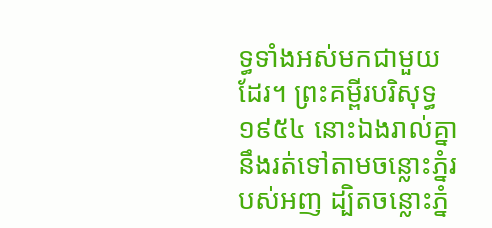ទ្ធទាំងអស់មកជាមួយដែរ។ ព្រះគម្ពីរបរិសុទ្ធ ១៩៥៤ នោះឯងរាល់គ្នានឹងរត់ទៅតាមចន្លោះភ្នំរបស់អញ ដ្បិតចន្លោះភ្នំ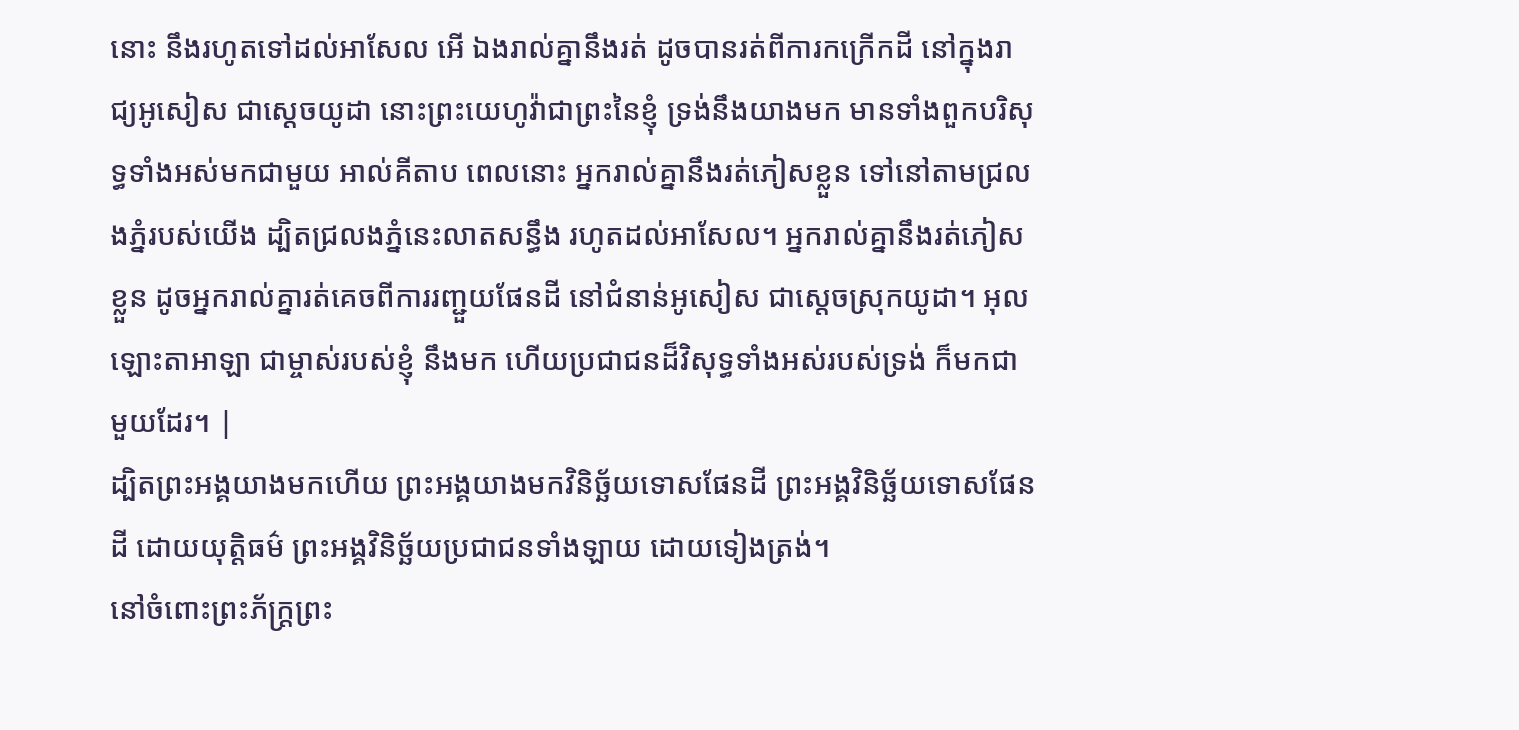នោះ នឹងរហូតទៅដល់អាសែល អើ ឯងរាល់គ្នានឹងរត់ ដូចបានរត់ពីការកក្រើកដី នៅក្នុងរាជ្យអូសៀស ជាស្តេចយូដា នោះព្រះយេហូវ៉ាជាព្រះនៃខ្ញុំ ទ្រង់នឹងយាងមក មានទាំងពួកបរិសុទ្ធទាំងអស់មកជាមួយ អាល់គីតាប ពេលនោះ អ្នករាល់គ្នានឹងរត់ភៀសខ្លួន ទៅនៅតាមជ្រលងភ្នំរបស់យើង ដ្បិតជ្រលងភ្នំនេះលាតសន្ធឹង រហូតដល់អាសែល។ អ្នករាល់គ្នានឹងរត់ភៀសខ្លួន ដូចអ្នករាល់គ្នារត់គេចពីការរញ្ជួយផែនដី នៅជំនាន់អូសៀស ជាស្ដេចស្រុកយូដា។ អុលឡោះតាអាឡា ជាម្ចាស់របស់ខ្ញុំ នឹងមក ហើយប្រជាជនដ៏វិសុទ្ធទាំងអស់របស់ទ្រង់ ក៏មកជាមួយដែរ។ |
ដ្បិតព្រះអង្គយាងមកហើយ ព្រះអង្គយាងមកវិនិច្ឆ័យទោសផែនដី ព្រះអង្គវិនិច្ឆ័យទោសផែនដី ដោយយុត្តិធម៌ ព្រះអង្គវិនិច្ឆ័យប្រជាជនទាំងឡាយ ដោយទៀងត្រង់។
នៅចំពោះព្រះភ័ក្ត្រព្រះ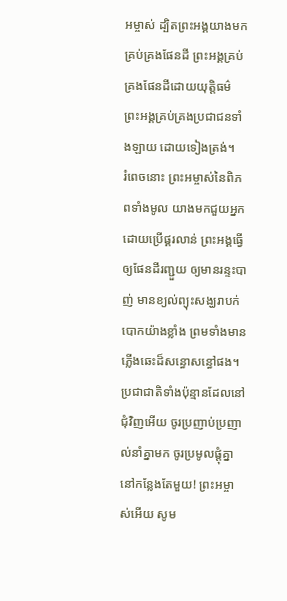អម្ចាស់ ដ្បិតព្រះអង្គយាងមកគ្រប់គ្រងផែនដី ព្រះអង្គគ្រប់គ្រងផែនដីដោយយុត្តិធម៌ ព្រះអង្គគ្រប់គ្រងប្រជាជនទាំងឡាយ ដោយទៀងត្រង់។
រំពេចនោះ ព្រះអម្ចាស់នៃពិភពទាំងមូល យាងមកជួយអ្នក ដោយប្រើផ្គរលាន់ ព្រះអង្គធ្វើឲ្យផែនដីរញ្ជួយ ឲ្យមានរន្ទះបាញ់ មានខ្យល់ព្យុះសង្ឃរាបក់បោកយ៉ាងខ្លាំង ព្រមទាំងមានភ្លើងឆេះដ៏សន្ធោសន្ធៅផង។
ប្រជាជាតិទាំងប៉ុន្មានដែលនៅជុំវិញអើយ ចូរប្រញាប់ប្រញាល់នាំគ្នាមក ចូរប្រមូលផ្ដុំគ្នានៅកន្លែងតែមួយ! ព្រះអម្ចាស់អើយ សូម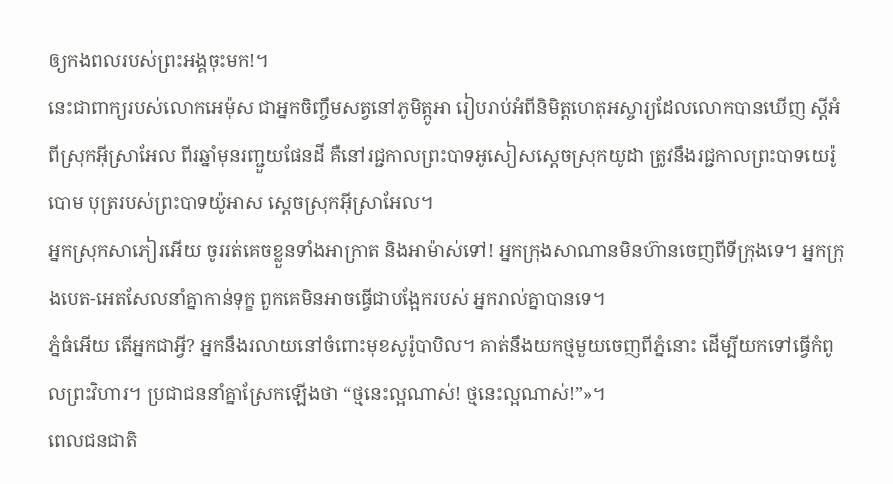ឲ្យកងពលរបស់ព្រះអង្គចុះមក!។
នេះជាពាក្យរបស់លោកអេម៉ុស ជាអ្នកចិញ្ចឹមសត្វនៅភូមិត្កូអា រៀបរាប់អំពីនិមិត្តហេតុអស្ចារ្យដែលលោកបានឃើញ ស្ដីអំពីស្រុកអ៊ីស្រាអែល ពីរឆ្នាំមុនរញ្ជួយផែនដី គឺនៅរជ្ជកាលព្រះបាទអូសៀសស្ដេចស្រុកយូដា ត្រូវនឹងរជ្ជកាលព្រះបាទយេរ៉ូបោម បុត្ររបស់ព្រះបាទយ៉ូអាស ស្ដេចស្រុកអ៊ីស្រាអែល។
អ្នកស្រុកសាភៀរអើយ ចូររត់គេចខ្លួនទាំងអាក្រាត និងអាម៉ាស់ទៅ! អ្នកក្រុងសាណានមិនហ៊ានចេញពីទីក្រុងទេ។ អ្នកក្រុងបេត-អេតសែលនាំគ្នាកាន់ទុក្ខ ពួកគេមិនអាចធ្វើជាបង្អែករបស់ អ្នករាល់គ្នាបានទេ។
ភ្នំធំអើយ តើអ្នកជាអ្វី? អ្នកនឹងរលាយនៅចំពោះមុខសូរ៉ូបាបិល។ គាត់នឹងយកថ្មមួយចេញពីភ្នំនោះ ដើម្បីយកទៅធ្វើកំពូលព្រះវិហារ។ ប្រជាជននាំគ្នាស្រែកឡើងថា “ថ្មនេះល្អណាស់! ថ្មនេះល្អណាស់!”»។
ពេលជនជាតិ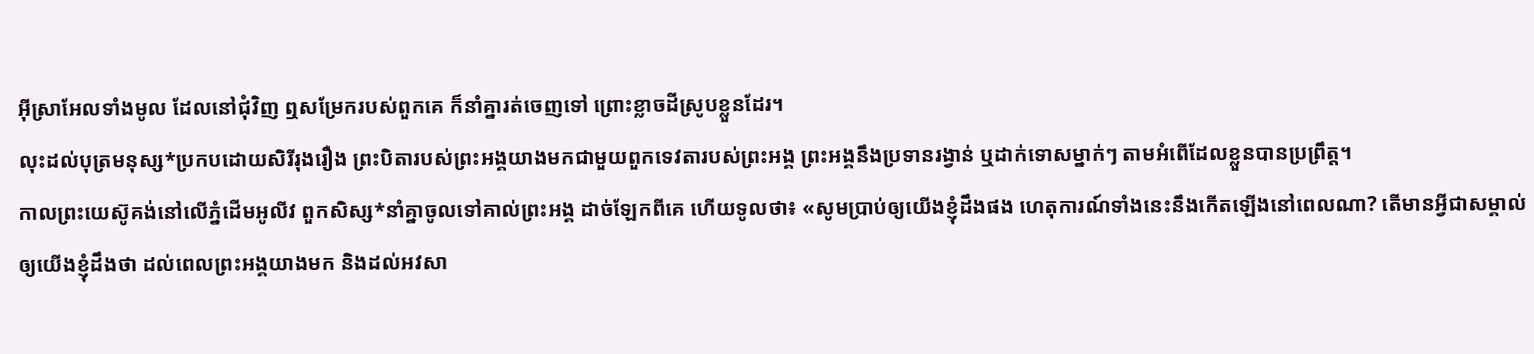អ៊ីស្រាអែលទាំងមូល ដែលនៅជុំវិញ ឮសម្រែករបស់ពួកគេ ក៏នាំគ្នារត់ចេញទៅ ព្រោះខ្លាចដីស្រូបខ្លួនដែរ។
លុះដល់បុត្រមនុស្ស*ប្រកបដោយសិរីរុងរឿង ព្រះបិតារបស់ព្រះអង្គយាងមកជាមួយពួកទេវតារបស់ព្រះអង្គ ព្រះអង្គនឹងប្រទានរង្វាន់ ឬដាក់ទោសម្នាក់ៗ តាមអំពើដែលខ្លួនបានប្រព្រឹត្ត។
កាលព្រះយេស៊ូគង់នៅលើភ្នំដើមអូលីវ ពួកសិស្ស*នាំគ្នាចូលទៅគាល់ព្រះអង្គ ដាច់ឡែកពីគេ ហើយទូលថា៖ «សូមប្រាប់ឲ្យយើងខ្ញុំដឹងផង ហេតុការណ៍ទាំងនេះនឹងកើតឡើងនៅពេលណា? តើមានអ្វីជាសម្គាល់ឲ្យយើងខ្ញុំដឹងថា ដល់ពេលព្រះអង្គយាងមក និងដល់អវសា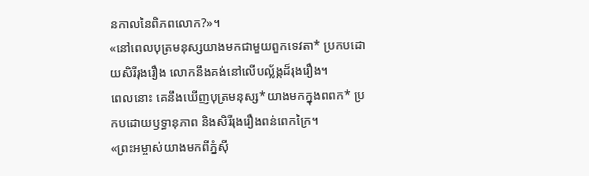នកាលនៃពិភពលោក?»។
«នៅពេលបុត្រមនុស្សយាងមកជាមួយពួកទេវតា* ប្រកបដោយសិរីរុងរឿង លោកនឹងគង់នៅលើបល្ល័ង្កដ៏រុងរឿង។
ពេលនោះ គេនឹងឃើញបុត្រមនុស្ស*យាងមកក្នុងពពក* ប្រកបដោយឫទ្ធានុភាព និងសិរីរុងរឿងពន់ពេកក្រៃ។
«ព្រះអម្ចាស់យាងមកពីភ្នំស៊ី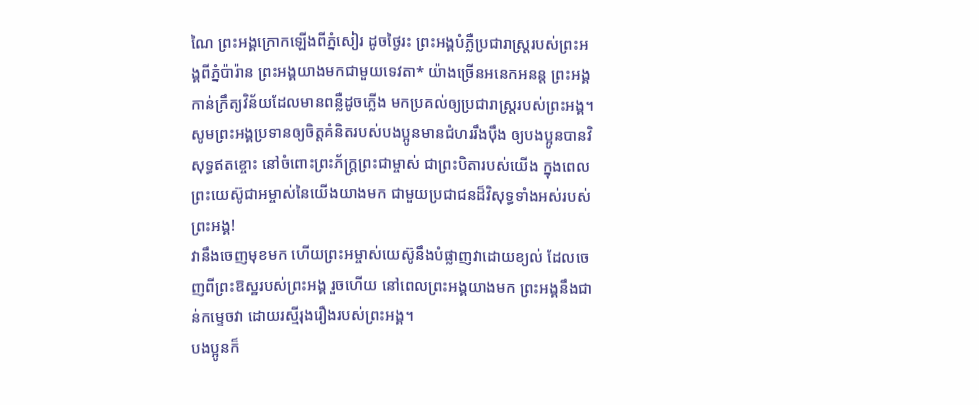ណៃ ព្រះអង្គក្រោកឡើងពីភ្នំសៀរ ដូចថ្ងៃរះ ព្រះអង្គបំភ្លឺប្រជារាស្ត្ររបស់ព្រះអង្គពីភ្នំប៉ារ៉ាន ព្រះអង្គយាងមកជាមួយទេវតា* យ៉ាងច្រើនអនេកអនន្ត ព្រះអង្គកាន់ក្រឹត្យវិន័យដែលមានពន្លឺដូចភ្លើង មកប្រគល់ឲ្យប្រជារាស្ត្ររបស់ព្រះអង្គ។
សូមព្រះអង្គប្រទានឲ្យចិត្តគំនិតរបស់បងប្អូនមានជំហររឹងប៉ឹង ឲ្យបងប្អូនបានវិសុទ្ធឥតខ្ចោះ នៅចំពោះព្រះភ័ក្ត្រព្រះជាម្ចាស់ ជាព្រះបិតារបស់យើង ក្នុងពេលព្រះយេស៊ូជាអម្ចាស់នៃយើងយាងមក ជាមួយប្រជាជនដ៏វិសុទ្ធទាំងអស់របស់ព្រះអង្គ!
វានឹងចេញមុខមក ហើយព្រះអម្ចាស់យេស៊ូនឹងបំផ្លាញវាដោយខ្យល់ ដែលចេញពីព្រះឱស្ឋរបស់ព្រះអង្គ រួចហើយ នៅពេលព្រះអង្គយាងមក ព្រះអង្គនឹងជាន់កម្ទេចវា ដោយរស្មីរុងរឿងរបស់ព្រះអង្គ។
បងប្អូនក៏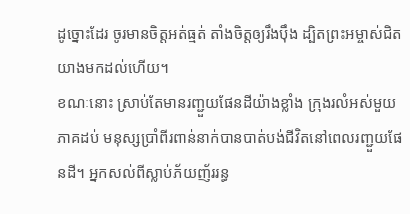ដូច្នោះដែរ ចូរមានចិត្តអត់ធ្មត់ តាំងចិត្តឲ្យរឹងប៉ឹង ដ្បិតព្រះអម្ចាស់ជិតយាងមកដល់ហើយ។
ខណៈនោះ ស្រាប់តែមានរញ្ជួយផែនដីយ៉ាងខ្លាំង ក្រុងរលំអស់មួយភាគដប់ មនុស្សប្រាំពីរពាន់នាក់បានបាត់បង់ជីវិតនៅពេលរញ្ជួយផែនដី។ អ្នកសល់ពីស្លាប់ភ័យញ័ររន្ធ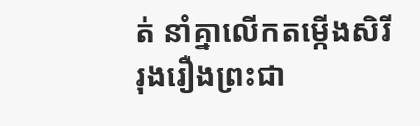ត់ នាំគ្នាលើកតម្កើងសិរីរុងរឿងព្រះជា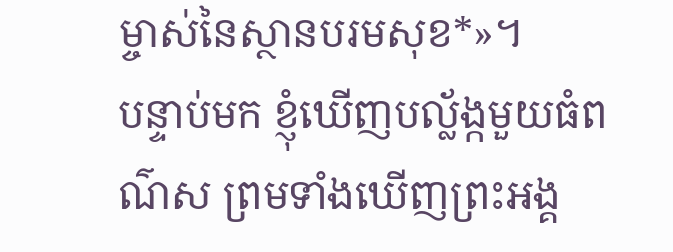ម្ចាស់នៃស្ថានបរមសុខ*»។
បន្ទាប់មក ខ្ញុំឃើញបល្ល័ង្កមួយធំពណ៌ស ព្រមទាំងឃើញព្រះអង្គ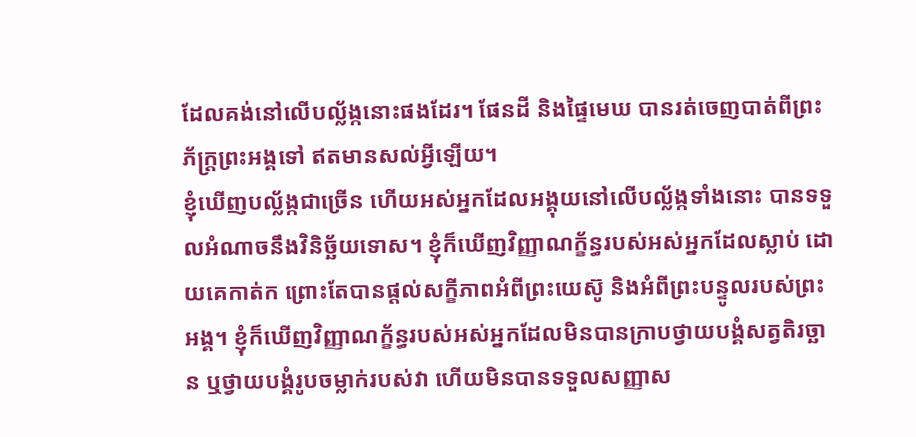ដែលគង់នៅលើបល្ល័ង្កនោះផងដែរ។ ផែនដី និងផ្ទៃមេឃ បានរត់ចេញបាត់ពីព្រះភ័ក្ត្រព្រះអង្គទៅ ឥតមានសល់អ្វីឡើយ។
ខ្ញុំឃើញបល្ល័ង្កជាច្រើន ហើយអស់អ្នកដែលអង្គុយនៅលើបល្ល័ង្កទាំងនោះ បានទទួលអំណាចនឹងវិនិច្ឆ័យទោស។ ខ្ញុំក៏ឃើញវិញ្ញាណក្ខ័ន្ធរបស់អស់អ្នកដែលស្លាប់ ដោយគេកាត់ក ព្រោះតែបានផ្ដល់សក្ខីភាពអំពីព្រះយេស៊ូ និងអំពីព្រះបន្ទូលរបស់ព្រះអង្គ។ ខ្ញុំក៏ឃើញវិញ្ញាណក្ខ័ន្ធរបស់អស់អ្នកដែលមិនបានក្រាបថ្វាយបង្គំសត្វតិរច្ឆាន ឬថ្វាយបង្គំរូបចម្លាក់របស់វា ហើយមិនបានទទួលសញ្ញាស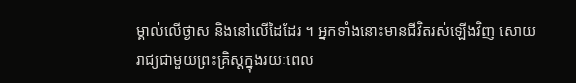ម្គាល់លើថ្ងាស និងនៅលើដៃដែរ ។ អ្នកទាំងនោះមានជីវិតរស់ឡើងវិញ សោយរាជ្យជាមួយព្រះគ្រិស្តក្នុងរយៈពេល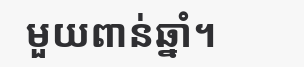មួយពាន់ឆ្នាំ។